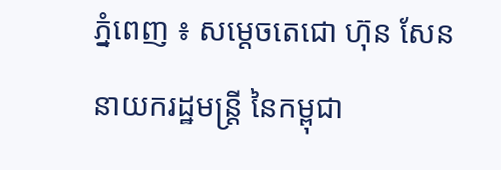ភ្នំពេញ ៖ សម្តេចតេជោ ហ៊ុន សែន នាយករដ្ឋមន្ដ្រី នៃកម្ពុជា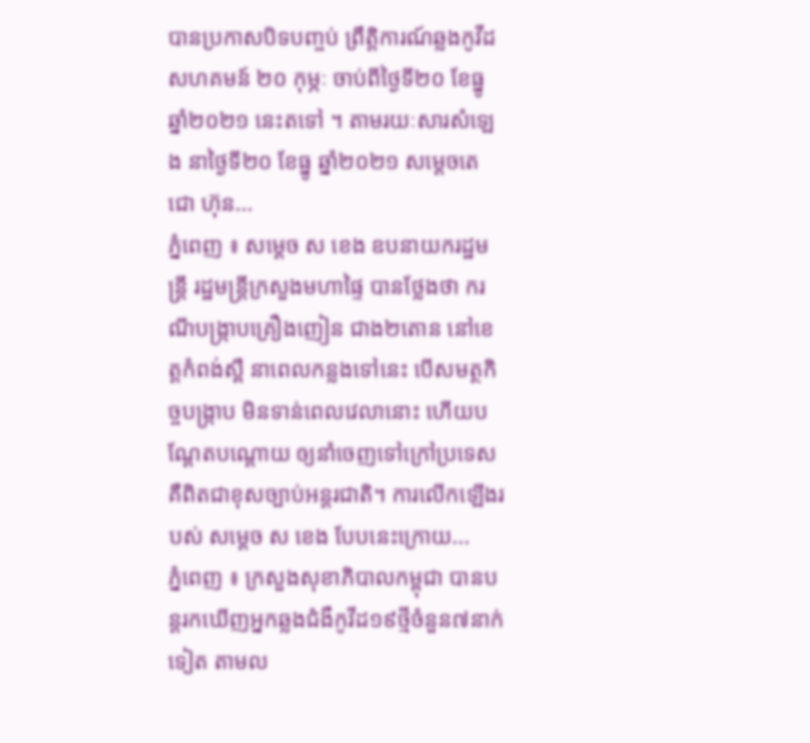បានប្រកាសបិទបញ្ចប់ ព្រឹត្តិការណ៍ឆ្លងកូវីដសហគមន៍ ២០ កុម្ភៈ ចាប់ពីថ្ងៃទី២០ ខែធ្នូ ឆ្នាំ២០២១ នេះតទៅ ។ តាមរយៈសារសំឡេង នាថ្ងៃទី២០ ខែធ្នូ ឆ្នាំ២០២១ សម្ដេចតេជោ ហ៊ុន...
ភ្នំពេញ ៖ សម្ដេច ស ខេង ឧបនាយករដ្ឋមន្ដ្រី រដ្ឋមន្ដ្រីក្រសួងមហាផ្ទៃ បានថ្លែងថា ករណីបង្ក្រាបគ្រឿងញៀន ជាង២តោន នៅខេត្តកំពង់ស្ពឺ នាពេលកន្លងទៅនេះ បើសមត្ថកិច្ចបង្ក្រាប មិនទាន់ពេលវេលានោះ ហើយបណ្ដែតបណ្តោយ ឲ្យនាំចេញទៅក្រៅប្រទេស គឺពិតជាខុសច្បាប់អន្ដរជាតិ។ ការលើកឡើងរបស់ សម្ដេច ស ខេង បែបនេះក្រោយ...
ភ្នំពេញ ៖ ក្រសួងសុខាភិបាលកម្ពុជា បានបន្តរកឃើញអ្នកឆ្លងជំងឺកូវីដ១៩ថ្មីចំនួន៧នាក់ទៀត តាមល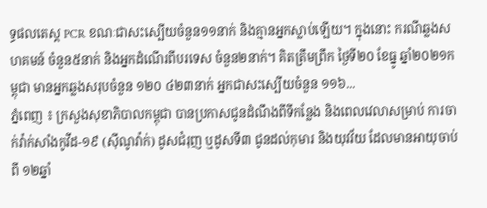ទ្ធផលតេស្ត PCR ខណៈជាសះស្បើយចំនួន១១នាក់ និងគ្មានអ្នកស្លាប់ឡើយ។ ក្នុងនោះ ករណីឆ្លងសហគមន៍ ចំនួន៥នាក់ និងអ្នកដំណើរពីបរទេស ចំនួន២នាក់។ គិតត្រឹមព្រឹក ថ្ងៃទី២០ ខែធ្នូ ឆ្នាំ២០២១កម្ពុជា មានអ្នកឆ្លងសរុបចំនួន ១២០ ៤២៣នាក់ អ្នកជាសះស្បើយចំនួន ១១៦...
ភ្នំពេញ ៖ ក្រសួងសុខាភិបាលកម្ពុជា បានប្រកាសជូនដំណឹងពីទីកន្លែង និងពេលវេលាសម្រាប់ ការចាក់វ៉ាក់សាំងកូវីដ-១៩ (ស៊ីណូវ៉ាក់) ដូសជំរុញ ឬដូសទី៣ ជូនដល់កុមារ និងយុវវ័យ ដែលមានអាយុចាប់ពី ១២ឆ្នាំ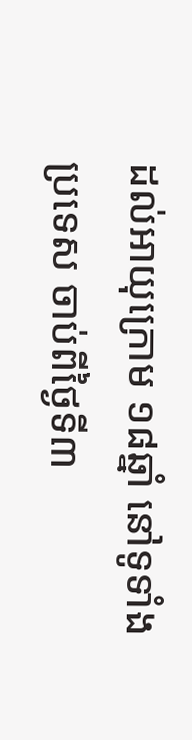ដល់អាយុក្រោម ១៨ឆ្នាំ នៅទូទាំងប្រទេស ចាប់ពីថ្ងៃទី៣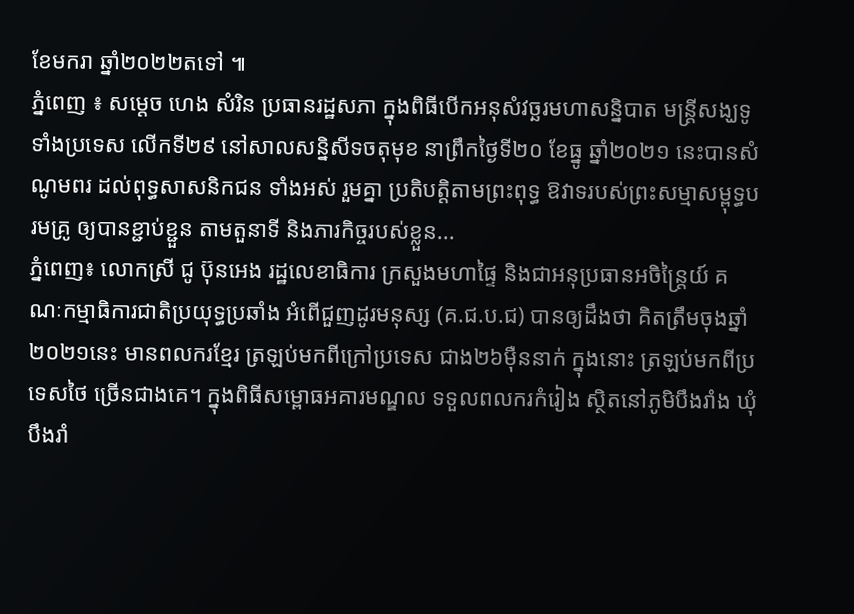ខែមករា ឆ្នាំ២០២២តទៅ ៕
ភ្នំពេញ ៖ សម្តេច ហេង សំរិន ប្រធានរដ្ឋសភា ក្នុងពិធីបើកអនុសំវច្ឆរមហាសន្និបាត មន្រ្តីសង្ឃទូទាំងប្រទេស លើកទី២៩ នៅសាលសន្និសីទចតុមុខ នាព្រឹកថ្ងៃទី២០ ខែធ្នូ ឆ្នាំ២០២១ នេះបានសំណូមពរ ដល់ពុទ្ធសាសនិកជន ទាំងអស់ រួមគ្នា ប្រតិបត្តិតាមព្រះពុទ្ធ ឱវាទរបស់ព្រះសម្មាសម្ពុទ្ធបរមគ្រូ ឲ្យបានខ្ជាប់ខ្ជួន តាមតួនាទី និងភារកិច្ចរបស់ខ្លួន...
ភ្នំពេញ៖ លោកស្រី ជូ ប៊ុនអេង រដ្ឋលេខាធិការ ក្រសួងមហាផ្ទៃ និងជាអនុប្រធានអចិន្ត្រៃយ៍ គណៈកម្មាធិការជាតិប្រយុទ្ធប្រឆាំង អំពើជួញដូរមនុស្ស (គ.ជ.ប.ជ) បានឲ្យដឹងថា គិតត្រឹមចុងឆ្នាំ២០២១នេះ មានពលករខ្មែរ ត្រឡប់មកពីក្រៅប្រទេស ជាង២៦ម៉ឺននាក់ ក្នុងនោះ ត្រឡប់មកពីប្រទេសថៃ ច្រើនជាងគេ។ ក្នុងពិធីសម្ពោធអគារមណ្ឌល ទទួលពលករកំរៀង ស្ថិតនៅភូមិបឹងរាំង ឃុំបឹងរាំ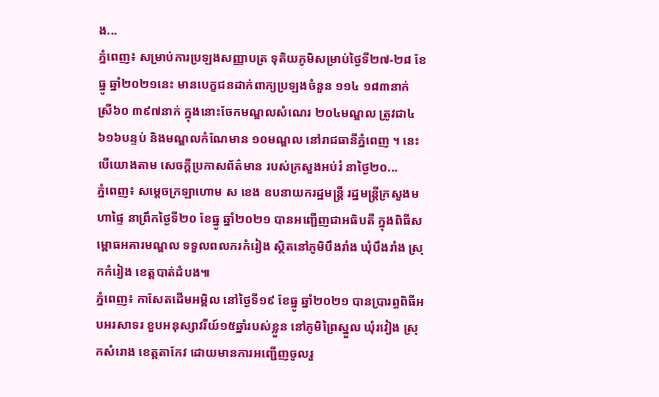ង...
ភ្នំពេញ៖ សម្រាប់ការប្រឡងសញ្ញាបត្រ ទុតិយភូមិសម្រាប់ថ្ងៃទី២៧-២៨ ខែធ្នូ ឆ្នាំ២០២១នេះ មានបេក្ខជនដាក់ពាក្យប្រឡងចំនួន ១១៤ ១៨៣នាក់ ស្រី៦០ ៣៩៧នាក់ ក្នុងនោះចែកមណ្ឌលសំណេរ ២០៤មណ្ឌល ត្រូវជា៤ ៦១៦បន្ទប់ និងមណ្ឌលកំណែមាន ១០មណ្ឌល នៅរាជធានីភ្នំពេញ ។ នេះបើយោងតាម សេចក្តីប្រកាសព័ត៌មាន របស់ក្រសួងអប់រំ នាថ្ងៃ២០...
ភ្នំពេញ៖ សម្ដេចក្រឡាហោម ស ខេង ឧបនាយករដ្ឋមន្ត្រី រដ្ឋមន្ត្រីក្រសួងមហាផ្ទៃ នាព្រឹកថ្ងៃទី២០ ខែធ្នូ ឆ្នាំ២០២១ បានអញ្ជើញជាអធិបតី ក្នុងពិធីសម្ពោធអគារមណ្ឌល ទទួលពលករកំរៀង ស្ថិតនៅភូមិបឹងរាំង ឃុំបឹងរាំង ស្រុកកំរៀង ខេត្តបាត់ដំបង៕
ភ្នំពេញ៖ កាសែតដើមអម្ពិល នៅថ្ងៃទី១៩ ខែធ្នូ ឆ្នាំ២០២១ បានប្រារព្ធពិធីអបអរសាទរ ខួបអនុស្សាវរីយ៍១៥ឆ្នាំរបស់ខ្លួន នៅភូមិព្រៃស្នួល ឃុំរវៀង ស្រុកសំរោង ខេត្តតាកែវ ដោយមានការអញ្ជើញចូលរួ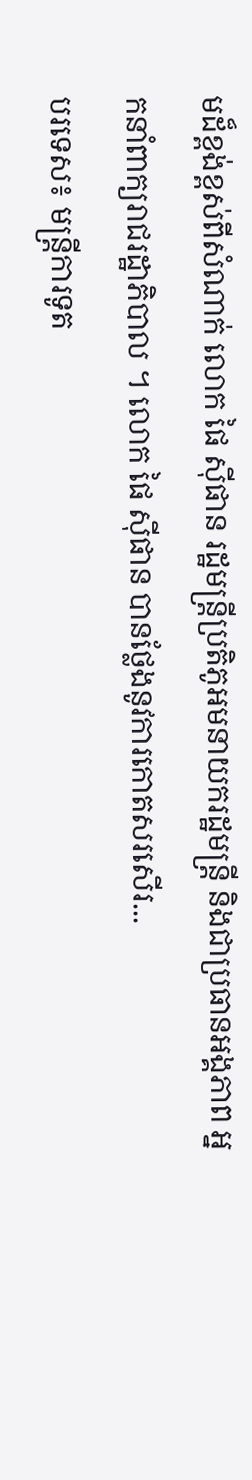មដ៏ខ្ពង់ខ្ពស់ពីសំណាក់ លោក ផៃ ស៊ីផាន រដ្ឋមន្រ្ដីប្រតិភូអមនាយករដ្ឋមន្រ្ដី និងជាប្រធានអង្គភាព អ្នកនាំពាក្យរាជរដ្ឋាភិបាល ។ លោក ផៃ ស៊ីផាន បានថ្លែងនូវការកោតសរសើរ...
បរទេស៖ មន្ត្រីការទូត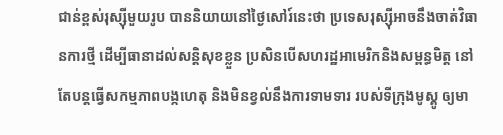ជាន់ខ្ពស់រុស្ស៊ីមួយរូប បាននិយាយនៅថ្ងៃសៅរ៍នេះថា ប្រទេសរុស្ស៊ីអាចនឹងចាត់វិធានការថ្មី ដើម្បីធានាដល់សន្តិសុខខ្លួន ប្រសិនបើសហរដ្ឋអាមេរិកនិងសម្ពន្ធមិត្ត នៅតែបន្តធ្វើសកម្មភាពបង្កហេតុ និងមិនខ្វល់នឹងការទាមទារ របស់ទីក្រុងមូស្គូ ឲ្យមា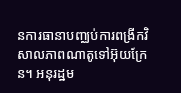នការធានាបញ្ឈប់ការពង្រីកវិសាលភាពណាតូទៅអ៊ុយក្រែន។ អនុរដ្ឋម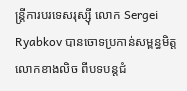ន្ត្រីការបរទេសរុស្ស៊ី លោក Sergei Ryabkov បានចោទប្រកាន់សម្ពន្ធមិត្តលោកខាងលិច ពីបទបន្តជំ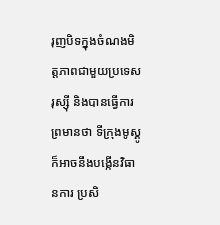រុញបិទក្នុងចំណងមិត្តភាពជាមួយប្រទេសរុស្ស៊ី និងបានធ្វើការព្រមានថា ទីក្រុងមូស្គូក៏អាចនឹងបង្កើនវិធានការ ប្រសិ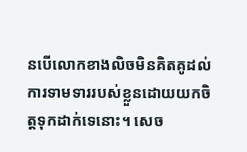នបើលោកខាងលិចមិនគិតគូដល់ការទាមទាររបស់ខ្លួនដោយយកចិត្តទុកដាក់ទេនោះ។ សេច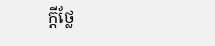ក្តីថ្លែ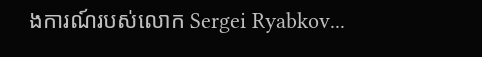ងការណ៍របស់លោក Sergei Ryabkov...